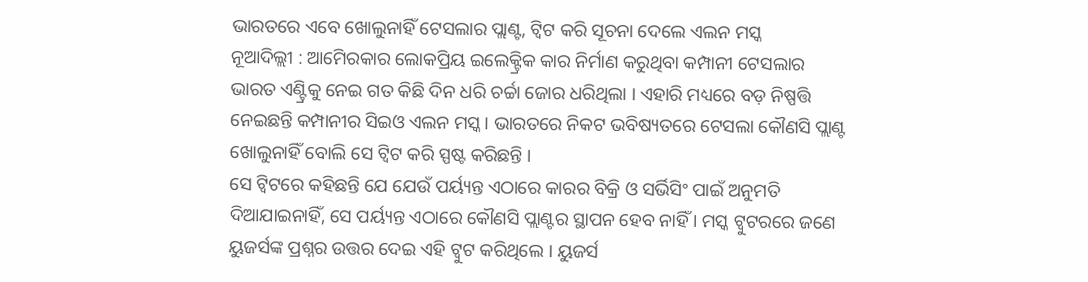ଭାରତରେ ଏବେ ଖୋଲୁନାହିଁ ଟେସଲାର ପ୍ଲାଣ୍ଟ, ଟ୍ୱିଟ କରି ସୂଚନା ଦେଲେ ଏଲନ ମସ୍କ
ନୂଆଦିଲ୍ଲୀ : ଆମେିରକାର ଲୋକପ୍ରିୟ ଇଲେକ୍ଟ୍ରିକ କାର ନିର୍ମାଣ କରୁଥିବା କମ୍ପାନୀ ଟେସଲାର ଭାରତ ଏଣ୍ଟ୍ରିକୁ ନେଇ ଗତ କିଛି ଦିନ ଧରି ଚର୍ଚ୍ଚା ଜୋର ଧରିଥିଲା । ଏହାରି ମଧ୍ୟରେ ବଡ଼ ନିଷ୍ପତ୍ତି ନେଇଛନ୍ତି କମ୍ପାନୀର ସିଇଓ ଏଲନ ମସ୍କ। ଭାରତରେ ନିକଟ ଭବିଷ୍ୟତରେ ଟେସଲା କୌଣସି ପ୍ଲାଣ୍ଟ ଖୋଲୁନାହିଁ ବୋଲି ସେ ଟ୍ୱିଟ କରି ସ୍ପଷ୍ଟ କରିଛନ୍ତି ।
ସେ ଟ୍ୱିଟରେ କହିଛନ୍ତି ଯେ ଯେଉଁ ପର୍ୟ୍ୟନ୍ତ ଏଠାରେ କାରର ବିକ୍ରି ଓ ସର୍ଭିସିଂ ପାଇଁ ଅନୁମତି ଦିଆଯାଇନାହିଁ, ସେ ପର୍ୟ୍ୟନ୍ତ ଏଠାରେ କୌଣସି ପ୍ଲାଣ୍ଟର ସ୍ଥାପନ ହେବ ନାହିଁ । ମସ୍କ ଟ୍ୱୁଟରରେ ଜଣେ ୟୁଜର୍ସଙ୍କ ପ୍ରଶ୍ନର ଉତ୍ତର ଦେଇ ଏହି ଟ୍ୱୁଟ କରିଥିଲେ । ୟୁଜର୍ସ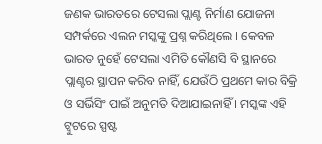ଜଣକ ଭାରତରେ ଟେସଲା ପ୍ଲାଣ୍ଟ ନିର୍ମାଣ ଯୋଜନା ସମ୍ପର୍କରେ ଏଲନ ମସ୍କଙ୍କୁ ପ୍ରଶ୍ନ କରିଥିଲେ । କେବଳ ଭାରତ ନୁହେଁ ଟେସଲା ଏମିତି କୌଣସି ବି ସ୍ଥାନରେ ପ୍ଲାଣ୍ଟର ସ୍ଥାପନ କରିବ ନାହିଁ, ଯେଉଁଠି ପ୍ରଥମେ କାର ବିକ୍ରି ଓ ସର୍ଭିସିଂ ପାଇଁ ଅନୁମତି ଦିଆଯାଇନାହିଁ । ମସ୍କଙ୍କ ଏହି ଟ୍ୱୁଟରେ ସ୍ପଷ୍ଟ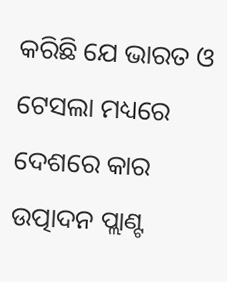କରିଛି ଯେ ଭାରତ ଓ ଟେସଲା ମଧ୍ୟରେ ଦେଶରେ କାର ଉତ୍ପାଦନ ପ୍ଲାଣ୍ଟ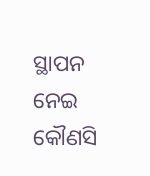ସ୍ଥାପନ ନେଇ କୌଣସି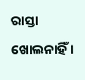ରାସ୍ତା ଖୋଲନାହିଁ ।